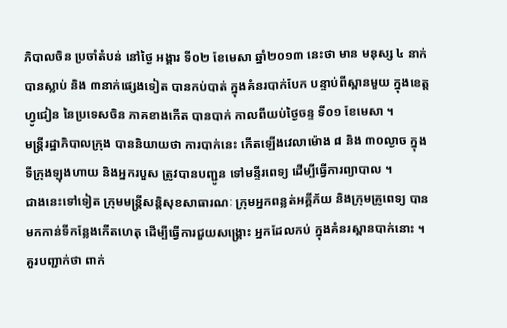ភិបាលចិន ប្រចាំតំបន់ នៅថ្ងៃ អង្គារ ទី០២ ខែមេសា ឆ្នាំ២០១៣ នេះថា មាន មនុស្ស ៤ នាក់
បានស្លាប់ និង ៣នាក់ផ្សេងទៀត បានកប់បាត់ ក្នុងគំនរបាក់បែក បន្ទាប់ពីស្ពានមួយ ក្នុងខេត្ត
ហ្វូជៀន នៃប្រទេសចិន ភាគខាងកើត បានបាក់ កាលពីយប់ថ្ងៃចន្ទ ទី០១ ខែមេសា ។
មន្ត្រីរដ្ឋាភិបាលក្រុង បាននិយាយថា ការបាក់នេះ កើតឡើងវេលាម៉ោង ៨ និង ៣០ល្ងាច ក្នុង
ទីក្រុងឡុងហាយ និងអ្នករបួស ត្រូវបានបញ្ជូន ទៅមន្ទីរពេទ្យ ដើម្បីធ្វើការព្យាបាល ។
ជាងនេះទៅទៀត ក្រុមមន្ត្រីសន្តិសុខសាធារណៈ ក្រុមអ្នកពន្លត់អគ្គីភ័យ និងក្រុមគ្រូពេទ្យ បាន
មកកាន់ទីកន្លែងកើតហេតុ ដើម្បីធ្វើការជួយសង្គ្រោះ អ្នកដែលកប់ ក្នុងគំនរស្ពានបាក់នោះ ។
គួរបញ្ជាក់ថា ពាក់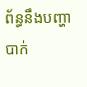ព័ន្ធនឹងបញ្ហាបាក់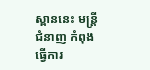ស្ពាននេះ មន្ត្រីជំនាញ កំពុងធ្វើការ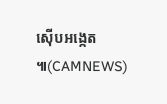ស៊ើបអង្កេត ៕(CAMNEWS)